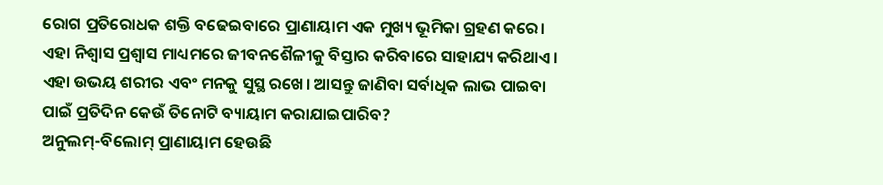ରୋଗ ପ୍ରତିରୋଧକ ଶକ୍ତି ବଢେଇବାରେ ପ୍ରାଣାୟାମ ଏକ ମୁଖ୍ୟ ଭୂମିକା ଗ୍ରହଣ କରେ। ଏହା ନିଶ୍ୱାସ ପ୍ରଶ୍ୱାସ ମାଧ୍ୟମରେ ଜୀବନଶୈଳୀକୁ ବିସ୍ତାର କରିବାରେ ସାହାଯ୍ୟ କରିଥାଏ। ଏହା ଉଭୟ ଶରୀର ଏବଂ ମନକୁ ସୁସ୍ଥ ରଖେ। ଆସନ୍ତୁ ଜାଣିବା ସର୍ବାଧିକ ଲାଭ ପାଇବା ପାଇଁ ପ୍ରତିଦିନ କେଉଁ ତିନୋଟି ବ୍ୟାୟାମ କରାଯାଇପାରିବ?
ଅନୁଲମ୍-ବିଲୋମ୍ ପ୍ରାଣାୟାମ ହେଉଛି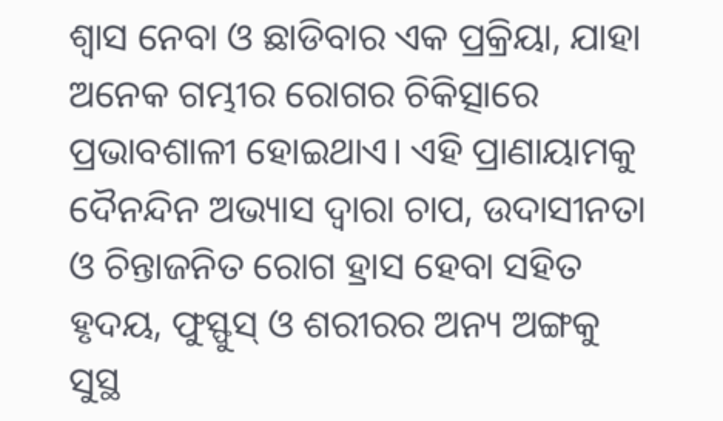ଶ୍ୱାସ ନେବା ଓ ଛାଡିବାର ଏକ ପ୍ରକ୍ରିୟା, ଯାହା ଅନେକ ଗମ୍ଭୀର ରୋଗର ଚିକିତ୍ସାରେ ପ୍ରଭାବଶାଳୀ ହୋଇଥାଏ। ଏହି ପ୍ରାଣାୟାମକୁ ଦୈନନ୍ଦିନ ଅଭ୍ୟାସ ଦ୍ୱାରା ଚାପ, ଉଦାସୀନତା ଓ ଚିନ୍ତାଜନିତ ରୋଗ ହ୍ରାସ ହେବା ସହିତ ହୃଦୟ, ଫୁସ୍ଫୁସ୍ ଓ ଶରୀରର ଅନ୍ୟ ଅଙ୍ଗକୁ ସୁସ୍ଥ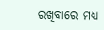ରଖିବାରେ ମଧ୍ୟ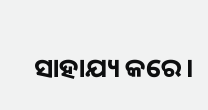ସାହାଯ୍ୟ କରେ।